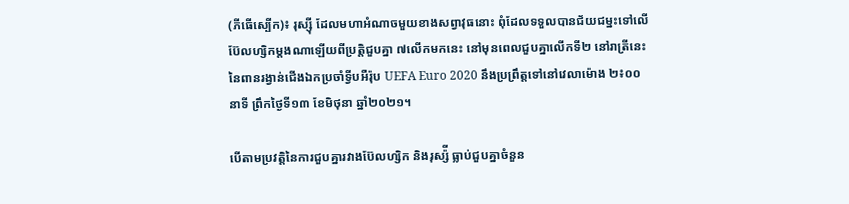(ភីធើស្បើក)៖ រុស្ស៊ី ដែលមហាអំណាចមួយខាងសព្វាវុធនោះ ពុំដែលទទួលបានជ័យជម្នះទៅលើប៊ែលហ្សិកម្តងណាឡើយពីប្រត្តិជួបគ្នា ៧លើកមកនេះ នៅមុនពេលជួបគ្នាលើកទី២ នៅរាត្រីនេះនៃពានរង្វាន់ជើងឯកប្រចាំទ្វីបអឺរ៉ុប UEFA Euro 2020 នឹងប្រព្រឹត្តទៅនៅវេលាម៉ោង ២៖០០នាទី ព្រឹកថ្ងៃទី១៣ ខែមិថុនា ឆ្នាំ២០២១។

បើតាមប្រវត្តិនៃការជួបគ្នារវាងប៊ែលហ្សិក និងរុស្ស៉ី ធ្លាប់ជួបគ្នាចំនួន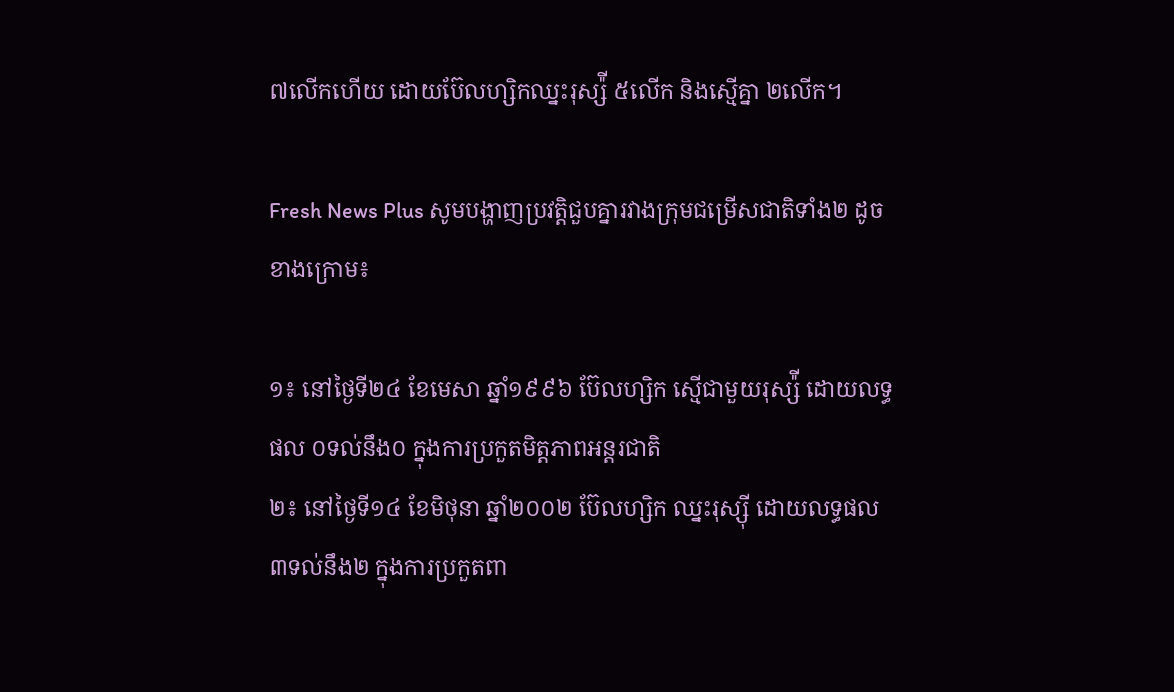៧លើកហើយ ដោយប៊ែលហ្សិកឈ្នះរុស្ស៉ី ៥លើក និងស្មើគ្នា ២លើក។

Fresh News Plus សូមបង្ហាញប្រវត្តិជួបគ្នារវាងក្រុមជម្រើសជាតិទាំង២ ដូចខាងក្រោម៖

១៖ នៅថ្ងៃទី២៤ ខែមេសា ឆ្នាំ១៩៩៦ ប៊ែលហ្សិក ស្មើជាមួយរុស្ស៉ី ដោយលទ្ធផល ០ទល់នឹង០ ក្នុងការប្រកួតមិត្តភាពអន្តរជាតិ
២៖ នៅថ្ងៃទី១៤ ខែមិថុនា ឆ្នាំ២០០២ ប៊ែលហ្សិក ឈ្នះរុស្ស៊ី ដោយលទ្ធផល ៣ទល់នឹង២ ក្នុងការប្រកួតពា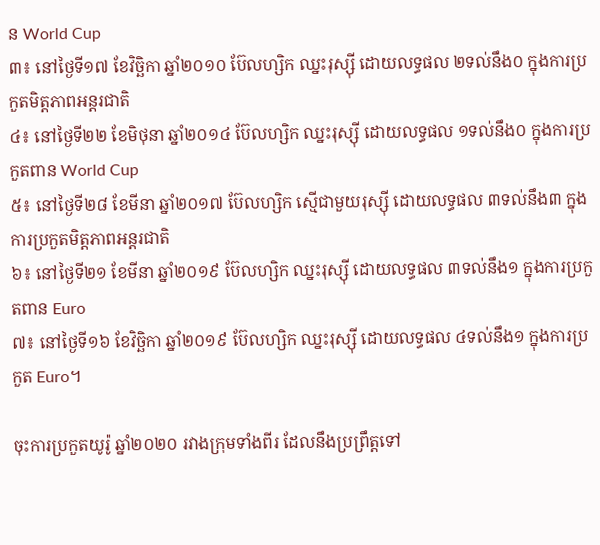ន World Cup
៣៖ នៅថ្ងៃទី១៧ ខែវិច្ឆិកា ឆ្នាំ២០១០ ប៊ែលហ្សិក ឈ្នះរុស្ស៊ី ដោយលទ្ធផល ២ទល់នឹង០ ក្នុងការប្រកួតមិត្តភាពអន្តរជាតិ
៤៖ នៅថ្ងៃទី២២ ខែមិថុនា ឆ្នាំ២០១៤ ប៊ែលហ្សិក ឈ្នះរុស្ស៊ី ដោយលទ្ធផល ១ទល់នឹង០ ក្នុងការប្រកួតពាន World Cup
៥៖ នៅថ្ងៃទី២៨ ខែមីនា ឆ្នាំ២០១៧ ប៊ែលហ្សិក ស្មើជាមួយរុស្ស៊ី ដោយលទ្ធផល ៣ទល់នឹង៣ ក្នុងការប្រកួតមិត្តភាពអន្តរជាតិ
៦៖ នៅថ្ងៃទី២១ ខែមីនា ឆ្នាំ២០១៩ ប៊ែលហ្សិក ឈ្នះរុស្ស៊ី ដោយលទ្ធផល ៣ទល់នឹង១ ក្នុងការប្រកួតពាន Euro
៧៖ នៅថ្ងៃទី១៦ ខែវិច្ឆិកា ឆ្នាំ២០១៩ ប៊ែលហ្សិក ឈ្នះរុស្ស៊ី ដោយលទ្ធផល ៤ទល់នឹង១ ក្នុងការប្រកួត Euro។

ចុះការប្រកួតយូរ៉ូ ឆ្នាំ២០២០ រវាងក្រុមទាំងពីរ ដែលនឹងប្រព្រឹត្តទៅ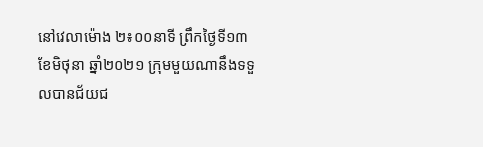នៅវេលាម៉ោង ២៖០០នាទី ព្រឹកថ្ងៃទី១៣ ខែមិថុនា ឆ្នាំ២០២១ ក្រុមមួយណានឹងទទួលបានជ័យជ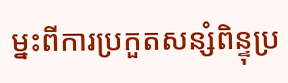ម្នះពីការប្រកួតសន្សំពិន្ទុប្រ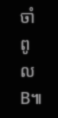ចាំពូល B៕